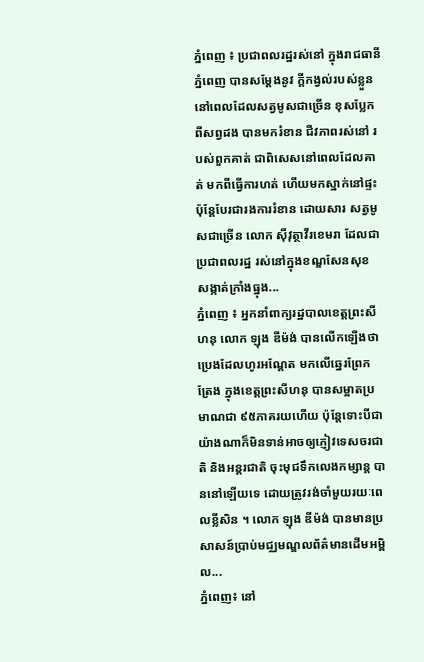ភ្នំពេញ ៖ ប្រជាពលរដ្ឋរស់នៅ ក្នុងរាជធានីភ្នំពេញ បានសម្ដែងនូវ ក្ដីកង្វល់របស់ខ្លួន នៅពេលដែលសត្វមូសជាច្រើន ខុសប្លែកពីសព្វដង បានមករំខាន ជីវភាពរស់នៅ របស់ពួកគាត់ ជាពិសេសនៅពេលដែលគាត់ មកពីធ្វើការហត់ ហើយមកស្នាក់នៅផ្ទះ ប៉ុន្តែបែរជារងការរំខាន ដោយសារ សត្វមូសជាច្រើន លោក សុីវុត្ថាវីរខេមរា ដែលជាប្រជាពលរដ្ឋ រស់នៅក្នុងខណ្ឌសែនសុខ សង្កាត់ក្រាំងធ្នុង...
ភ្នំពេញ ៖ អ្នកនាំពាក្យរដ្ឋបាលខេត្តព្រះសីហនុ លោក ឡុង ឌីម៉ង់ បានលើកឡើងថា ប្រេងដែលហូរអណ្តែត មកលើឆ្នេរព្រែកត្រែង ក្នុងខេត្តព្រះសីហនុ បានសម្អាតប្រមាណជា ៩៥ភាគរយហើយ ប៉ុន្តែទោះបីជាយ៉ាងណាក៏មិនទាន់អាចឲ្យភ្ញៀវទេសចរជាតិ និងអន្តរជាតិ ចុះមុជទឹកលេងកម្សាន្ត បាននៅឡើយទេ ដោយត្រូវរង់ចាំមួយរយៈពេលខ្លីសិន ។ លោក ឡុង ឌីម៉ង់ បានមានប្រសាសន៍ប្រាប់មជ្ឈមណ្ឌលព័ត៌មានដើមអម្ពិល...
ភ្នំពេញ៖ នៅ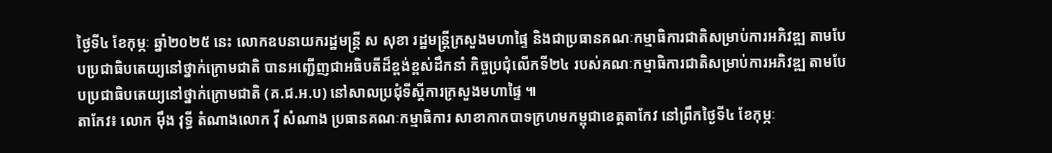ថ្ងៃទី៤ ខែកុម្ភៈ ឆ្នាំ២០២៥ នេះ លោកឧបនាយករដ្ឋមន្ត្រី ស សុខា រដ្ឋមន្ត្រីក្រសួងមហាផ្ទៃ និងជាប្រធានគណៈកម្មាធិការជាតិសម្រាប់ការអភិវឌ្ឍ តាមបែបប្រជាធិបតេយ្យនៅថ្នាក់ក្រោមជាតិ បានអញ្ជើញជាអធិបតីដ៏ខ្ពង់ខ្ពស់ដឹកនាំ កិច្ចប្រជុំលើកទី២៤ របស់គណៈកម្មាធិការជាតិសម្រាប់ការអភិវឌ្ឍ តាមបែបប្រជាធិបតេយ្យនៅថ្នាក់ក្រោមជាតិ (គ.ជ.អ.ប) នៅសាលប្រជុំទីស្តីការក្រសួងមហាផ្ទៃ ៕
តាកែវ៖ លោក មុឹង វុទ្ធី តំណាងលោក វ៉ី សំណាង ប្រធានគណៈកម្មាធិការ សាខាកាកបាទក្រហមកម្ពុជាខេត្តតាកែវ នៅព្រឹកថ្ងៃទី៤ ខែកុម្ភៈ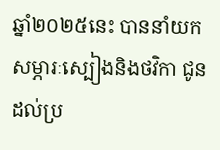ឆ្នាំ២០២៥នេះ បាននាំយកសម្ភារៈស្បៀងនិងថវិកា ជូនដល់ប្រ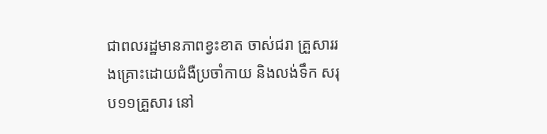ជាពលរដ្ឋមានភាពខ្វះខាត ចាស់ជរា គ្រួសាររងគ្រោះដោយជំងឺប្រចាំកាយ និងលង់ទឹក សរុប១១គ្រួសារ នៅ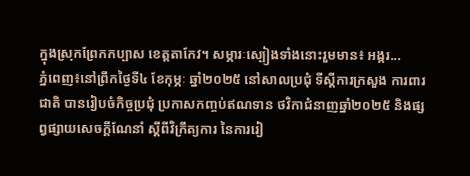ក្នុងស្រុកព្រែកកប្បាស ខេត្តតាកែវ។ សម្ភារៈស្បៀងទាំងនោះរួមមាន៖ អង្ករ...
ភ្នំពេញ៖នៅព្រឹកថ្ងៃទី៤ ខែកុម្ភៈ ឆ្នាំ២០២៥ នៅសាលប្រជុំ ទីស្តីការក្រសួង ការពារជាតិ បានរៀបចំកិច្ចប្រជុំ ប្រកាសកញ្ចប់ឥណទាន ថវិកាជំនាញឆ្នាំ២០២៥ និងផ្សព្វផ្សាយសេចក្តីណែនាំ ស្តីពីវិក្រឹត្យការ នៃការរៀ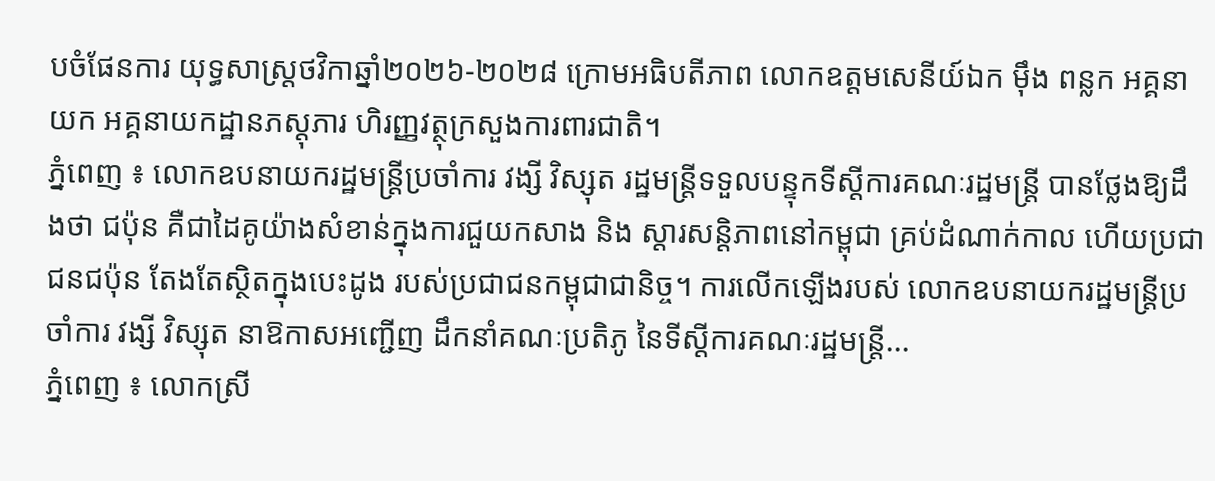បចំផែនការ យុទ្ធសាស្រ្តថវិកាឆ្នាំ២០២៦-២០២៨ ក្រោមអធិបតីភាព លោកឧត្តមសេនីយ៍ឯក មុឹង ពន្លក អគ្គនាយក អគ្គនាយកដ្ឋានភស្តុភារ ហិរញ្ញវត្ថុក្រសួងការពារជាតិ។
ភ្នំពេញ ៖ លោកឧបនាយករដ្ឋមន្ត្រីប្រចាំការ វង្សី វិស្សុត រដ្ឋមន្ត្រីទទួលបន្ទុកទីស្តីការគណៈរដ្ឋមន្ត្រី បានថ្លែងឱ្យដឹងថា ជប៉ុន គឺជាដៃគូយ៉ាងសំខាន់ក្នុងការជួយកសាង និង ស្តារសន្តិភាពនៅកម្ពុជា គ្រប់ដំណាក់កាល ហើយប្រជាជនជប៉ុន តែងតែស្ថិតក្នុងបេះដូង របស់ប្រជាជនកម្ពុជាជានិច្ច។ ការលើកឡើងរបស់ លោកឧបនាយករដ្ឋមន្ត្រីប្រចាំការ វង្សី វិស្សុត នាឱកាសអញ្ជើញ ដឹកនាំគណៈប្រតិភូ នៃទីស្តីការគណៈរដ្ឋមន្ត្រី...
ភ្នំពេញ ៖ លោកស្រី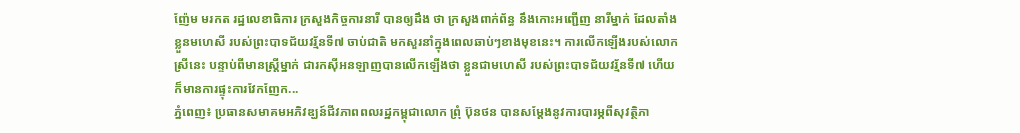ញ៉ែម មរកត រដ្ឋលេខាធិការ ក្រសួងកិច្ចការនារី បានឲ្យដឹង ថា ក្រសួងពាក់ព័ន្ធ នឹងកោះអញ្ជើញ នារីម្នាក់ ដែលតាំងខ្លួនមហេសី របស់ព្រះបាទជ័យវរ្ម័នទី៧ ចាប់ជាតិ មកសួរនាំក្នុងពេលឆាប់ៗខាងមុខនេះ។ ការលើកឡើងរបស់លោកស្រីនេះ បន្ទាប់ពីមានស្រ្តីម្នាក់ ជារកស៊ីអនឡាញបានលើកឡើងថា ខ្លួនជាមហេសី របស់ព្រះបាទជ័យវរ្ម័នទី៧ ហើយក៏មានការផ្ទុះការវែកញែក...
ភ្នំពេញ៖ ប្រធានសមាគមអភិវឌ្ឃន៍ជីវភាពពលរដ្ឋកម្ពុជាលោក ព្រុំ ប៊ុនថន បានសម្ដែងនូវការបារម្ភពីសុវត្ថិភា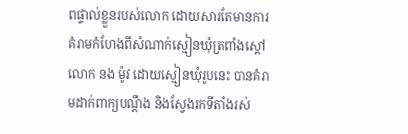ពផ្ទាល់ខ្លួនរបស់លោក ដោយសារតែមានការគំរាមកំហែងពីសំណាក់ស្មៀនឃុំត្រពាំងស្ដៅលោក នង ម៉ូវ ដោយស្មៀនឃុំរូបនេះ បានគំរាមដាក់ពាក្យបណ្ដឹង និងស្វែងរកទីតាំងរស់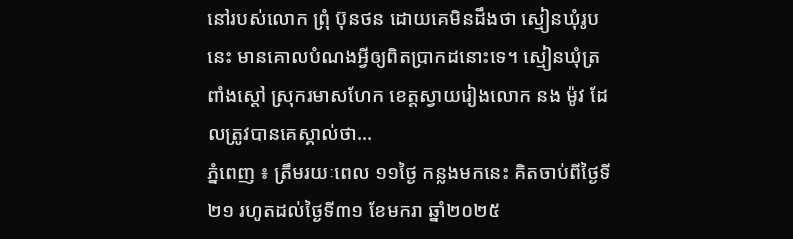នៅរបស់លោក ព្រុំ ប៊ុនថន ដោយគេមិនដឹងថា ស្មៀនឃុំរូបនេះ មានគោលបំណងអ្វីឲ្យពិតប្រាកដនោះទេ។ ស្មៀនឃុំត្រពាំងស្ដៅ ស្រុករមាសហែក ខេត្ដស្វាយរៀងលោក នង ម៉ូវ ដែលត្រូវបានគេស្គាល់ថា...
ភ្នំពេញ ៖ ត្រឹមរយៈពេល ១១ថ្ងៃ កន្លងមកនេះ គិតចាប់ពីថ្ងៃទី២១ រហូតដល់ថ្ងៃទី៣១ ខែមករា ឆ្នាំ២០២៥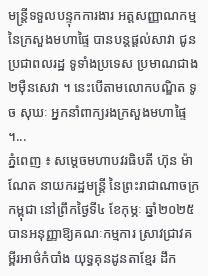មន្ត្រីទទួលបន្ទុកការងារ អត្តសញ្ញាណកម្ម នៃក្រសួងមហាផ្ទៃ បានបន្តផ្ដល់សាវា ជូនប្រជាពលរដ្ឋ ទូទាំងប្រទេស ប្រមាណជាង២ម៉ឺនសេវា ។ នេះបើតាមលោកបណ្ឌិត ទូច សុឃៈ អ្នកនាំពាក្យរងក្រសួងមហាផ្ទៃ ។...
ភ្នំពេញ ៖ សម្តេចមហាបវរធិបតី ហ៊ុន ម៉ាណែត នាយករដ្ឋមន្ត្រី នៃព្រះរាជាណាចក្រកម្ពុជា នៅព្រឹកថ្ងៃទី៤ ខែកុម្ភៈ ឆ្នាំ២០២៥ បានអនុញ្ញាឱ្យគណៈកម្មការ ស្រាវជ្រាវគម្ពីរអាថ៌កំបាំង យុទ្ធគុនដូនតាខ្មែរ ដឹក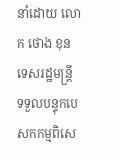នាំដោយ លោក ថោង ខុន ទេសរដ្ឋមន្ត្រី ទទួលបន្ទុកបេសកកម្មពិសេ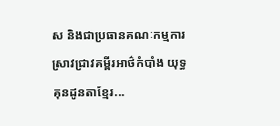ស និងជាប្រធានគណៈកម្មការ ស្រាវជ្រាវគម្ពីរអាថ៌កំបាំង យុទ្ធគុនដូនតាខ្មែរ...